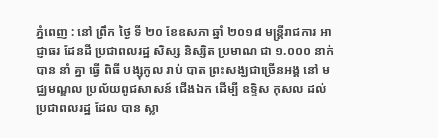ភ្នំពេញ : នៅ ព្រឹក ថ្ងៃ ទី ២០ ខែឧសភា ឆ្នាំ ២០១៨ មន្ត្រីរាជការ អាជ្ញាធរ ដែនដី ប្រជាពលរដ្ឋ សិស្ស និស្សិត ប្រមាណ ជា ១.០០០ នាក់ បាន នាំ គ្នា ធ្វើ ពិធី បង្សុកូល រាប់ បាត ព្រះសង្ឃជាច្រើនអង្គ នៅ មជ្ឈមណ្ឌល ប្រល័យពូជសាសន៍ ជើងឯក ដើម្បី ឧទ្ទិស កុសល ដល់ ប្រជាពលរដ្ឋ ដែល បាន ស្លា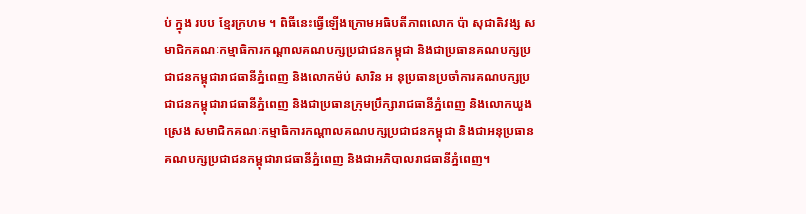ប់ ក្នុង របប ខ្មែរក្រហម ។ ពិធីនេះធ្វើឡើងក្រោមអធិបតីភាពលោក ប៉ា សុជាតិវង្ស សមាជិកគណៈកម្មាធិការកណ្តាលគណបក្សប្រជាជនកម្ពុជា និងជាប្រធានគណបក្សប្រជាជនកម្ពុជារាជធានីភ្នំពេញ និងលោកម៉ប់ សារិន អ នុប្រធានប្រចាំការគណបក្សប្រជាជនកម្ពុជារាជធានីភ្នំពេញ និងជាប្រធានក្រុមប្រឹក្សារាជធានីភ្នំពេញ និងលោកឃួង ស្រេង សមាជិកគណៈកម្មាធិការកណ្តាលគណបក្សប្រជាជនកម្ពុជា និងជាអនុប្រធានគណបក្សប្រជាជនកម្ពុជារាជធានីភ្នំពេញ និងជាអភិបាលរាជធានីភ្នំពេញ។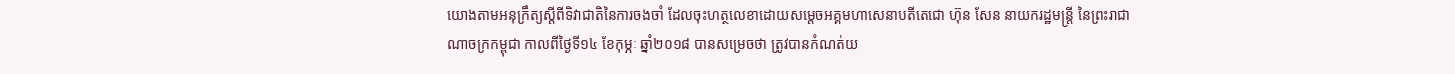យោងតាមអនុក្រឹត្យស្តីពីទិវាជាតិនៃការចងចាំ ដែលចុះហត្ថលេខាដោយសម្តេចអគ្គមហាសេនាបតីតេជោ ហ៊ុន សែន នាយករដ្ឋមន្រ្តី នៃព្រះរាជាណាចក្រកម្ពុជា កាលពីថ្ងៃទី១៤ ខែកុម្ភៈ ឆ្នាំ២០១៨ បានសម្រេចថា ត្រូវបានកំណត់យ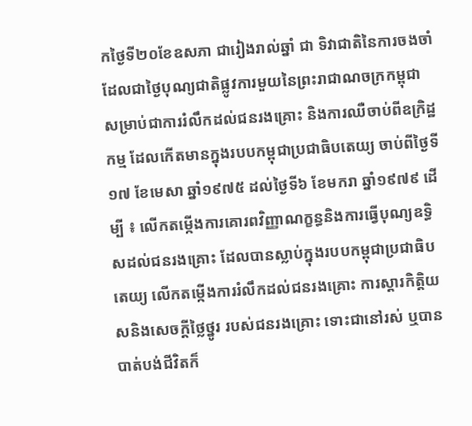កថ្ងៃទី២០ខែឧសភា ជារៀងរាល់ឆ្នាំ ជា ទិវាជាតិនៃការចងចាំ ដែលជាថ្ងៃបុណ្យជាតិផ្លូវការមួយនៃព្រះរាជាណចក្រកម្ពុជា សម្រាប់ជាការរំលឹកដល់ជនរងគ្រោះ និងការឈឺចាប់ពីឧក្រិដ្ឋកម្ម ដែលកើតមានក្នុងរបបកម្ពុជាប្រជាធិបតេយ្យ ចាប់ពីថ្ងៃទី១៧ ខែមេសា ឆ្នាំ១៩៧៥ ដល់ថ្ងៃទី៦ ខែមករា ឆ្នាំ១៩៧៩ ដើម្បី ៖ លើកតម្កើងការគោរពវិញ្ញាណក្ខន្ធនិងការធ្វើបុណ្យឧទ្ធិសដល់ជនរងគ្រោះ ដែលបានស្លាប់ក្នុងរបបកម្ពុជាប្រជាធិបតេយ្យ លើកតម្កើងការរំលឹកដល់ជនរងគ្រោះ ការស្តារកិត្តិយសនិងសេចក្តីថ្លៃថ្នូរ របស់ជនរងគ្រោះ ទោះជានៅរស់ ឬបានបាត់បង់ជីវិតក៏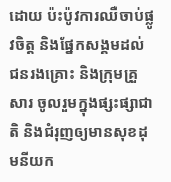ដោយ ប៉ះប៉ូវការឈឺចាប់ផ្លូវចិត្ត និងផ្នែកសង្គមដល់ជនរងគ្រោះ និងក្រុមគ្រួសារ ចូលរួមក្នុងផ្សះផ្សាជាតិ និងជំរុញឲ្យមានសុខដុមនីយក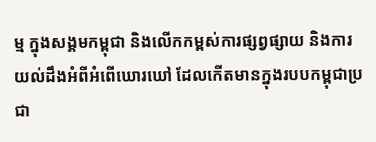ម្ម ក្នុងសង្គមកម្ពុជា និងលើកកម្ពស់ការផ្សព្វផ្សាយ និងការយល់ដឹងអំពីអំពើឃោរឃៅ ដែលកើតមានក្នុងរបបកម្ពុជាប្រជា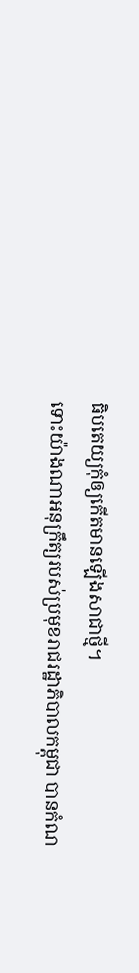ធិបតេយ្យកុំឲ្យកើតមានឡើងសាជាថ្មី។
ទោះយ៉ាងណាអនុក្រឹត្យរបស់ប្រមុខរាជរដ្ឋាភិបាលកម្ពុជា បានកំណ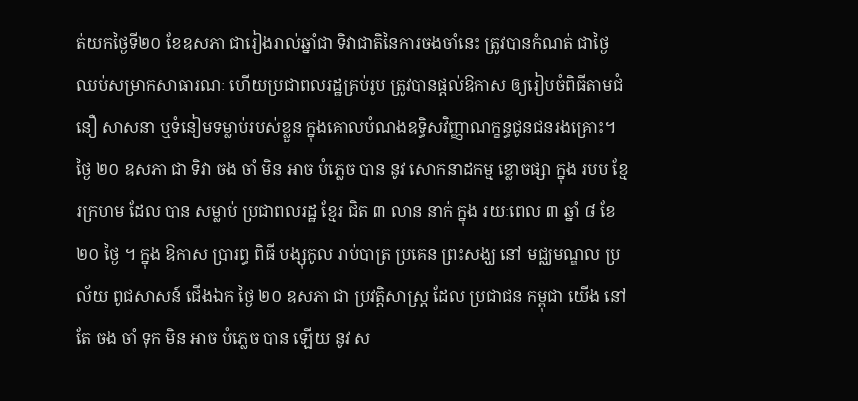ត់យកថ្ងៃទី២០ ខែឧសភា ជារៀងរាល់ឆ្នាំជា ទិវាជាតិនៃការចងចាំនេះ ត្រូវបានកំណត់ ជាថ្ងៃឈប់សម្រាកសាធារណៈ ហើយប្រជាពលរដ្ឋគ្រប់រូប ត្រូវបានផ្ដល់ឱកាស ឲ្យរៀបចំពិធីតាមជំនឿ សាសនា ឬទំនៀមទម្លាប់របស់ខ្លួន ក្នុងគោលបំណងឧទ្ធិសវិញ្ញាណក្ខន្ធជូនជនរងគ្រោះ។ ថ្ងៃ ២០ ឧសភា ជា ទិវា ចង ចាំ មិន អាច បំភ្លេច បាន នូវ សោកនាដកម្ម ខ្លោចផ្សា ក្នុង របប ខ្មែរក្រហម ដែល បាន សម្លាប់ ប្រជាពលរដ្ឋ ខ្មែរ ជិត ៣ លាន នាក់ ក្នុង រយៈពេល ៣ ឆ្នាំ ៨ ខែ ២០ ថ្ងៃ ។ ក្នុង ឱកាស ប្រារព្ធ ពិធី បង្សុកូល រាប់បាត្រ ប្រគេន ព្រះសង្ឃ នៅ មជ្ឈមណ្ឌល ប្រល័យ ពូជសាសន៍ ជើងឯក ថ្ងៃ ២០ ឧសភា ជា ប្រវត្តិសាស្ត្រ ដែល ប្រជាជន កម្ពុជា យើង នៅ តែ ចង ចាំ ទុក មិន អាច បំភ្លេច បាន ឡើយ នូវ ស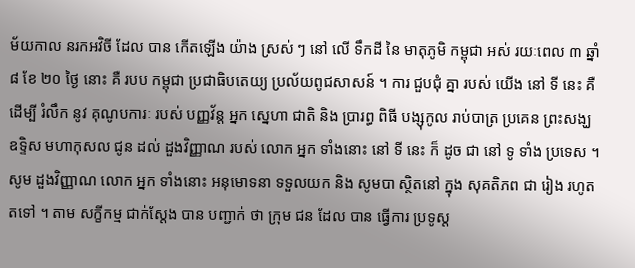ម័យកាល នរកអវិចី ដែល បាន កើតឡើង យ៉ាង ស្រស់ ៗ នៅ លើ ទឹកដី នៃ មាតុភូមិ កម្ពុជា អស់ រយៈពេល ៣ ឆ្នាំ ៨ ខែ ២០ ថ្ងៃ នោះ គឺ របប កម្ពុជា ប្រជាធិបតេយ្យ ប្រល័យពូជសាសន៍ ។ ការ ជួបជុំ គ្នា របស់ យើង នៅ ទី នេះ គឺ ដើម្បី រំលឹក នូវ គុណូបការៈ របស់ បញ្ញវ័ន្ត អ្នក ស្នេហា ជាតិ និង ប្រារព្ធ ពិធី បង្សុកូល រាប់បាត្រ ប្រគេន ព្រះសង្ឃ ឧទ្ទិស មហាកុសល ជូន ដល់ ដួងវិញ្ញាណ របស់ លោក អ្នក ទាំងនោះ នៅ ទី នេះ ក៏ ដូច ជា នៅ ទូ ទាំង ប្រទេស ។ សូម ដួងវិញ្ញាណ លោក អ្នក ទាំងនោះ អនុមោទនា ទទួលយក និង សូមបា ស្ថិតនៅ ក្នុង សុគតិភព ជា រៀង រហូត តទៅ ។ តាម សក្ខីកម្ម ជាក់ស្តែង បាន បញ្ជាក់ ថា ក្រុម ជន ដែល បាន ធ្វើការ ប្រទូស្ត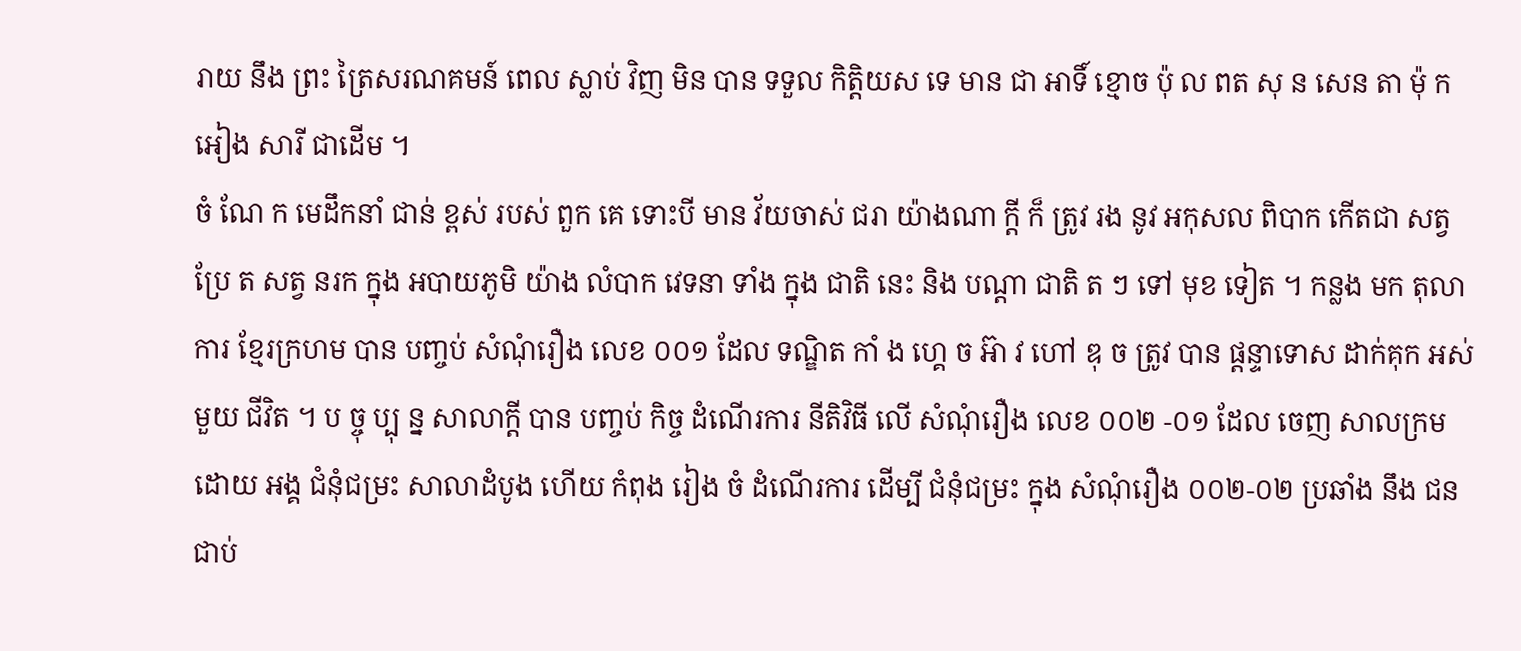រាយ នឹង ព្រះ ត្រៃសរណគមន៍ ពេល ស្លាប់ វិញ មិន បាន ទទួល កិត្តិយស ទេ មាន ជា អាទិ៍ ខ្មោច ប៉ុ ល ពត សុ ន សេន តា ម៉ុ ក អៀង សារី ជាដើម ។
ចំ ណែ ក មេដឹកនាំ ជាន់ ខ្ពស់ របស់ ពួក គេ ទោះបី មាន វ័យចាស់ ជរា យ៉ាងណា ក្តី ក៏ ត្រូវ រង នូវ អកុសល ពិបាក កើតជា សត្វ ប្រែ ត សត្វ នរក ក្នុង អបាយភូមិ យ៉ាង លំបាក វេទនា ទាំង ក្នុង ជាតិ នេះ និង បណ្តា ជាតិ ត ៗ ទៅ មុខ ទៀត ។ កន្លង មក តុលាការ ខ្មែរក្រហម បាន បញ្ចប់ សំណុំរឿង លេខ ០០១ ដែល ទណ្ឌិត កាំ ង ហ្គេ ច អ៊ា វ ហៅ ឌុ ច ត្រូវ បាន ផ្តន្ទាទោស ដាក់គុក អស់ មួយ ជីវិត ។ ប ច្ចុ ប្បុ ន្ន សាលាក្តី បាន បញ្ចប់ កិច្ច ដំណើរការ នីតិវិធី លើ សំណុំរឿង លេខ ០០២ -០១ ដែល ចេញ សាលក្រម ដោយ អង្គ ជំនុំជម្រះ សាលាដំបូង ហើយ កំពុង រៀង ចំ ដំណើរការ ដើម្បី ជំនុំជម្រះ ក្នុង សំណុំរឿង ០០២-០២ ប្រឆាំង នឹង ជនជាប់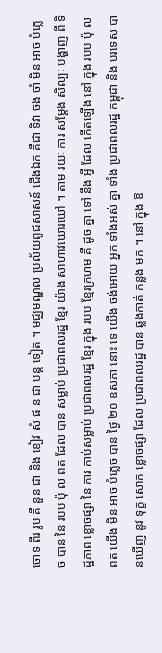ចោទ ពីរ រូប គឺ នួន ជា និង ខៀវ សំ ផ ន ជា បន្ត ទៀត ។ មជ្ឈមណ្ឌល ប្រល័យពូជសាសន៍ ជើងឯក គឺជា ទិវា ចង ចាំ មិន អាច បំភ្លេច បាន នៃ របប ប៉ុ ល ពត ដែល បាន សម្លាប់ ប្រជាពលរដ្ឋ ខ្មែរ យ៉ាង សាហាវឃោរឃៅ ។ តាម រយៈ ការ សម្តែង សិល្បៈ បង្ហាញ ពី ទិដ្ឋភាព ខ្លោចផ្សា នៃ ការ កាប់សម្លាប់ ប្រជាពលរដ្ឋ ខ្មែរ ក្នុង របប ខ្មែរក្រហម គឺ ដូច គ្នា ទៅ នឹង អ្វី ដែល កើតឡើង នៅ ក្នុង របប ប៉ុ ល ពត យើង មិន អាច បំភ្លេច បាន ថ្ងៃ ២០ ឧសភា នោះ ទេ យើង ចង់អោយ អ្នក ទាំងអស់ គ្នា ទាំង ប្រជាពលរដ្ឋ កម្ពុជា និង បរទេស បានឃើញ នូវ ទុក្ខ សោក ខ្លោចផ្សា ដែល ប្រជាពលរដ្ឋ បាន ឆ្លងកាត់ កន្លង មក ។ នៅ ក្នុង ឱ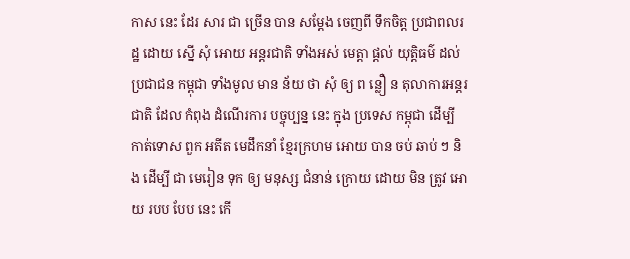កាស នេះ ដែរ សារ ជា ច្រើន បាន សម្តែង ចេញពី ទឹកចិត្ត ប្រជាពលរដ្ឋ ដោយ ស្នើ សុំ អោយ អន្តរជាតិ ទាំងអស់ មេត្តា ផ្តល់ យុត្តិធម៌ ដល់ ប្រជាជន កម្ពុជា ទាំងមូល មាន ន័យ ថា សុំ ឲ្យ ព ន្លឿ ន តុលាការអន្តរជាតិ ដែល កំពុង ដំណើរការ បច្ចុប្បន្ន នេះ ក្នុង ប្រទេស កម្ពុជា ដើម្បី កាត់ទោស ពួក អតីត មេដឹកនាំ ខ្មែរក្រហម អោយ បាន ចប់ ឆាប់ ៗ និង ដើម្បី ជា មេរៀន ទុក ឲ្យ មនុស្ស ជំនាន់ ក្រោយ ដោយ មិន ត្រូវ អោយ របប បែប នេះ កើ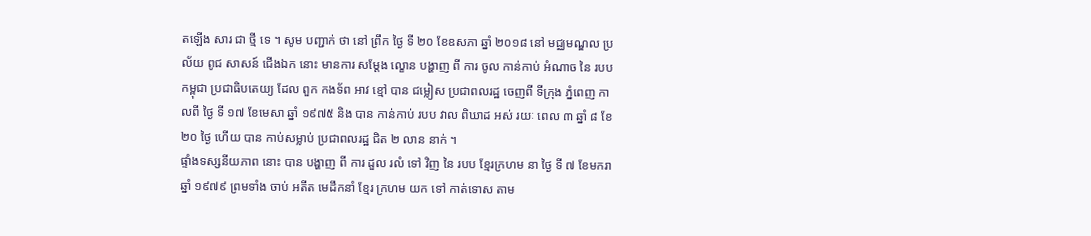តឡើង សារ ជា ថ្មី ទេ ។ សូម បញ្ជាក់ ថា នៅ ព្រឹក ថ្ងៃ ទី ២០ ខែឧសភា ឆ្នាំ ២០១៨ នៅ មជ្ឈមណ្ឌល ប្រល័យ ពូជ សាសន៍ ជើងឯក នោះ មានការ សម្តែង ល្ខោន បង្ហាញ ពី ការ ចូល កាន់កាប់ អំណាច នៃ របប កម្ពុជា ប្រជាធិបតេយ្យ ដែល ពួក កងទ័ព អាវ ខ្មៅ បាន ជម្លៀស ប្រជាពលរដ្ឋ ចេញពី ទីក្រុង ភ្នំពេញ កាលពី ថ្ងៃ ទី ១៧ ខែមេសា ឆ្នាំ ១៩៧៥ និង បាន កាន់កាប់ របប វាល ពិឃាដ អស់ រយៈ ពេល ៣ ឆ្នាំ ៨ ខែ ២០ ថ្ងៃ ហើយ បាន កាប់សម្លាប់ ប្រជាពលរដ្ឋ ជិត ២ លាន នាក់ ។
ផ្ទាំងទស្សនីយភាព នោះ បាន បង្ហាញ ពី ការ ដួល រលំ ទៅ វិញ នៃ របប ខ្មែរក្រហម នា ថ្ងៃ ទី ៧ ខែមករា ឆ្នាំ ១៩៧៩ ព្រមទាំង ចាប់ អតីត មេដឹកនាំ ខ្មែរ ក្រហម យក ទៅ កាត់ទោស តាម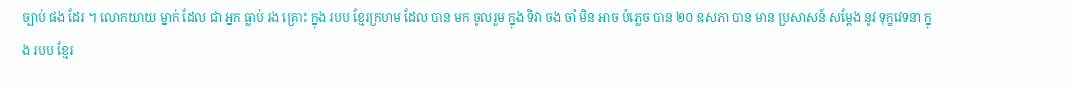ច្បាប់ ផង ដែរ ។ លោកយាយ ម្នាក់ ដែល ជា អ្នក ធ្លាប់ រង គ្រោះ ក្នុង របប ខ្មែរក្រហម ដែល បាន មក ចូលរួម ក្នុង ទិវា ចង ចាំ មិន អាច បំភ្លេច បាន ២០ ឧសភា បាន មាន ប្រសាសន៍ សម្តែង នូវ ទុក្ខវេទនា ក្នុង របប ខ្មែរ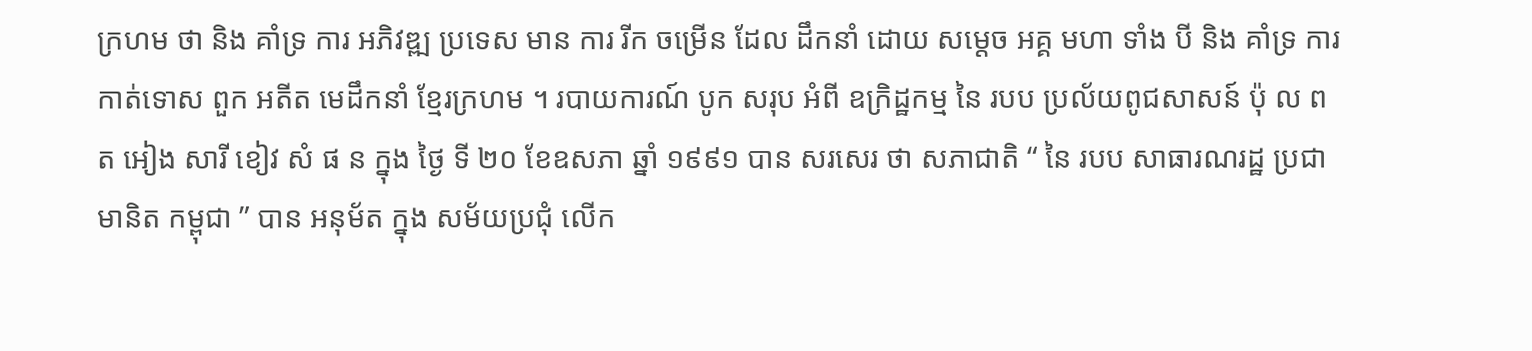ក្រហម ថា និង គាំទ្រ ការ អភិវឌ្ឍ ប្រទេស មាន ការ រីក ចម្រើន ដែល ដឹកនាំ ដោយ សម្តេច អគ្គ មហា ទាំង បី និង គាំទ្រ ការ កាត់ទោស ពួក អតីត មេដឹកនាំ ខ្មែរក្រហម ។ របាយការណ៍ បូក សរុប អំពី ឧក្រិដ្ឋកម្ម នៃ របប ប្រល័យពូជសាសន៍ ប៉ុ ល ពត អៀង សារី ខៀវ សំ ផ ន ក្នុង ថ្ងៃ ទី ២០ ខែឧសភា ឆ្នាំ ១៩៩១ បាន សរសេរ ថា សភាជាតិ “ នៃ របប សាធារណរដ្ឋ ប្រជាមានិត កម្ពុជា ” បាន អនុម័ត ក្នុង សម័យប្រជុំ លើក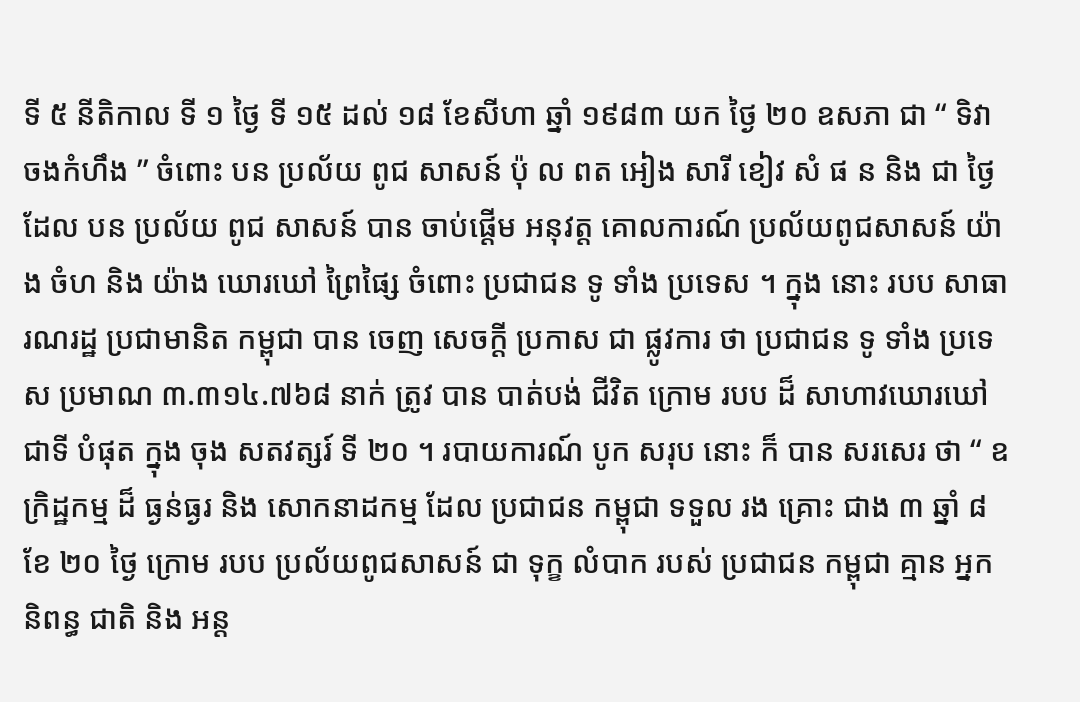ទី ៥ នីតិកាល ទី ១ ថ្ងៃ ទី ១៥ ដល់ ១៨ ខែសីហា ឆ្នាំ ១៩៨៣ យក ថ្ងៃ ២០ ឧសភា ជា “ ទិវា ចងកំហឹង ” ចំពោះ បន ប្រល័យ ពូជ សាសន៍ ប៉ុ ល ពត អៀង សារី ខៀវ សំ ផ ន និង ជា ថ្ងៃ ដែល បន ប្រល័យ ពូជ សាសន៍ បាន ចាប់ផ្តើម អនុវត្ត គោលការណ៍ ប្រល័យពូជសាសន៍ យ៉ាង ចំហ និង យ៉ាង ឃោរឃៅ ព្រៃផ្សៃ ចំពោះ ប្រជាជន ទូ ទាំង ប្រទេស ។ ក្នុង នោះ របប សាធារណរដ្ឋ ប្រជាមានិត កម្ពុជា បាន ចេញ សេចក្តី ប្រកាស ជា ផ្លូវការ ថា ប្រជាជន ទូ ទាំង ប្រទេស ប្រមាណ ៣.៣១៤.៧៦៨ នាក់ ត្រូវ បាន បាត់បង់ ជីវិត ក្រោម របប ដ៏ សាហាវឃោរឃៅ ជាទី បំផុត ក្នុង ចុង សតវត្សរ៍ ទី ២០ ។ របាយការណ៍ បូក សរុប នោះ ក៏ បាន សរសេរ ថា “ ឧក្រិដ្ឋកម្ម ដ៏ ធ្ងន់ធ្ងរ និង សោកនាដកម្ម ដែល ប្រជាជន កម្ពុជា ទទួល រង គ្រោះ ជាង ៣ ឆ្នាំ ៨ ខែ ២០ ថ្ងៃ ក្រោម របប ប្រល័យពូជសាសន៍ ជា ទុក្ខ លំបាក របស់ ប្រជាជន កម្ពុជា គ្មាន អ្នកនិពន្ធ ជាតិ និង អន្ត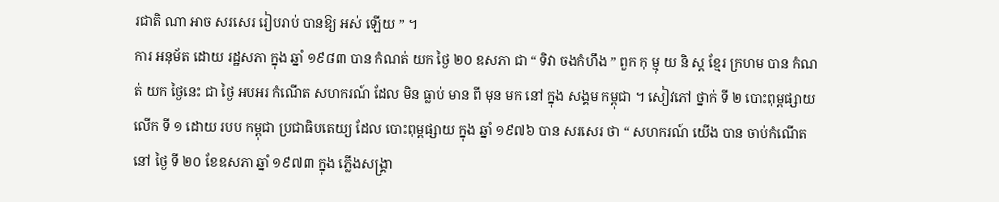រជាតិ ណា អាច សរសេរ រៀបរាប់ បានឱ្យ អស់ ឡើយ ” ។
ការ អនុម័ត ដោយ រដ្ឋសភា ក្នុង ឆ្នាំ ១៩៨៣ បាន កំណត់ យក ថ្ងៃ ២០ ឧសភា ជា “ ទិវា ចងកំហឹង ” ពួក កុ ម្មុ យ និ ស្ត ខ្មែរ ក្រហម បាន កំណត់ យក ថ្ងៃនេះ ជា ថ្ងៃ អបអរ កំណើត សហករណ៍ ដែល មិន ធ្លាប់ មាន ពី មុន មក នៅ ក្នុង សង្គម កម្ពុជា ។ សៀវភៅ ថ្នាក់ ទី ២ បោះពុម្ពផ្សាយ លើក ទី ១ ដោយ របប កម្ពុជា ប្រជាធិបតេយ្យ ដែល បោះពុម្ពផ្សាយ ក្នុង ឆ្នាំ ១៩៧៦ បាន សរសេរ ថា “ សហករណ៍ យើង បាន ចាប់កំណើត នៅ ថ្ងៃ ទី ២០ ខែឧសភា ឆ្នាំ ១៩៧៣ ក្នុង ភ្លើងសង្គ្រា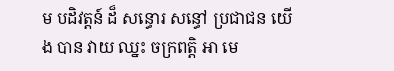ម បដិវត្តន៍ ដ៏ សន្ធោរ សន្ធៅ ប្រជាជន យើង បាន វាយ ឈ្នះ ចក្រពត្តិ អា មេ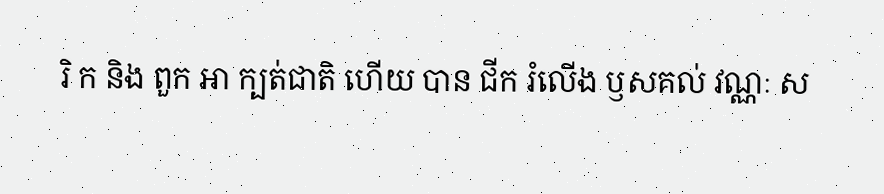រិ ក និង ពួក អា ក្បត់ជាតិ ហើយ បាន ជីក រំលើង ឫសគល់ វណ្ណៈ ស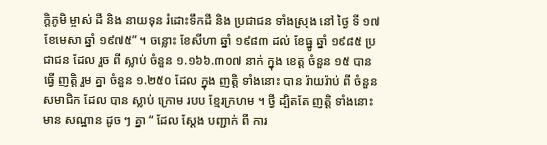ក្តិភូមិ ម្ចាស់ ដី និង នាយទុន រំដោះទឹកដី និង ប្រជាជន ទាំងស្រុង នៅ ថ្ងៃ ទី ១៧ ខែមេសា ឆ្នាំ ១៩៧៥” ។ ចន្លោះ ខែសីហា ឆ្នាំ ១៩៨៣ ដល់ ខែធ្នូ ឆ្នាំ ១៩៨៥ ប្រជាជន ដែល រួច ពី ស្លាប់ ចំនួន ១.១៦៦.៣០៧ នាក់ ក្នុង ខេត្ត ចំនួន ១៥ បាន ធ្វើ ញត្តិ រួម គ្នា ចំនួន ១.២៥០ ដែល ក្នុង ញត្តិ ទាំងនោះ បាន រ៉ាយរ៉ាប់ ពី ចំនួន សមាជិក ដែល បាន ស្លាប់ ក្រោម របប ខ្មែរក្រហម ។ ថ្វី ដ្បិតតែ ញត្តិ ទាំងនោះ មាន សណ្ឋាន ដូច ៗ គ្នា “ ដែល ស្តែង បញ្ជាក់ ពី ការ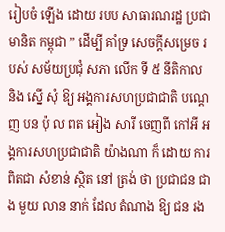រៀបចំ ឡើង ដោយ របប សាធារណរដ្ឋ ប្រជាមានិត កម្ពុជា ” ដើម្បី គាំទ្រ សេចក្តីសម្រេច របស់ សម័យប្រជុំ សភា លើក ទី ៥ នីតិកាល និង ស្នើ សុំ ឱ្យ អង្គការសហប្រជាជាតិ បណ្តេញ បន ប៉ុ ល ពត អៀង សារី ចេញពី កៅអី អង្គការសហប្រជាជាតិ យ៉ាងណា ក៏ ដោយ ការ ពិតជា សំខាន់ ស្ថិត នៅ ត្រង់ ថា ប្រជាជន ជាង មួយ លាន នាក់ ដែល តំណាង ឱ្យ ជន រង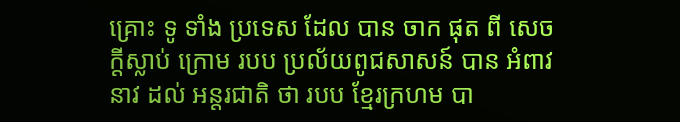គ្រោះ ទូ ទាំង ប្រទេស ដែល បាន ចាក ផុត ពី សេចក្តីស្លាប់ ក្រោម របប ប្រល័យពូជសាសន៍ បាន អំពាវនាវ ដល់ អន្តរជាតិ ថា របប ខ្មែរក្រហម បា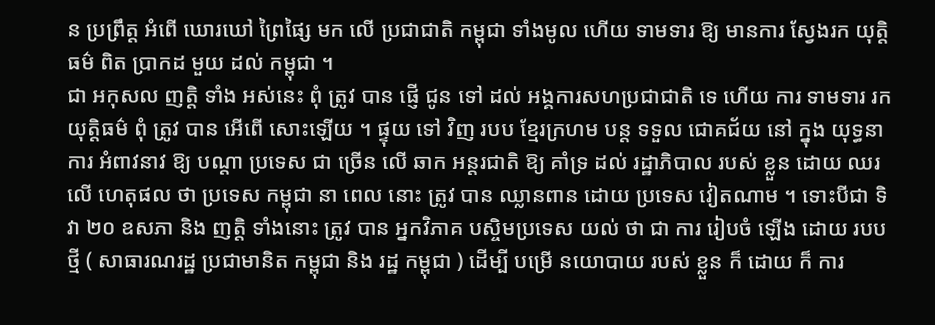ន ប្រព្រឹត្ត អំពើ ឃោរឃៅ ព្រៃផ្សៃ មក លើ ប្រជាជាតិ កម្ពុជា ទាំងមូល ហើយ ទាមទារ ឱ្យ មានការ ស្វែងរក យុត្តិធម៌ ពិត ប្រាកដ មួយ ដល់ កម្ពុជា ។
ជា អកុសល ញត្តិ ទាំង អស់នេះ ពុំ ត្រូវ បាន ផ្ញើ ជូន ទៅ ដល់ អង្គការសហប្រជាជាតិ ទេ ហើយ ការ ទាមទារ រក យុត្តិធម៌ ពុំ ត្រូវ បាន អើពើ សោះឡើយ ។ ផ្ទុយ ទៅ វិញ របប ខ្មែរក្រហម បន្ត ទទួល ជោគជ័យ នៅ ក្នុង យុទ្ធនាការ អំពាវនាវ ឱ្យ បណ្តា ប្រទេស ជា ច្រើន លើ ឆាក អន្តរជាតិ ឱ្យ គាំទ្រ ដល់ រដ្ឋាភិបាល របស់ ខ្លួន ដោយ ឈរ លើ ហេតុផល ថា ប្រទេស កម្ពុជា នា ពេល នោះ ត្រូវ បាន ឈ្លានពាន ដោយ ប្រទេស វៀតណាម ។ ទោះបីជា ទិវា ២០ ឧសភា និង ញត្តិ ទាំងនោះ ត្រូវ បាន អ្នកវិភាគ បស្ចិមប្រទេស យល់ ថា ជា ការ រៀបចំ ឡើង ដោយ របប ថ្មី ( សាធារណរដ្ឋ ប្រជាមានិត កម្ពុជា និង រដ្ឋ កម្ពុជា ) ដើម្បី បម្រើ នយោបាយ របស់ ខ្លួន ក៏ ដោយ ក៏ ការ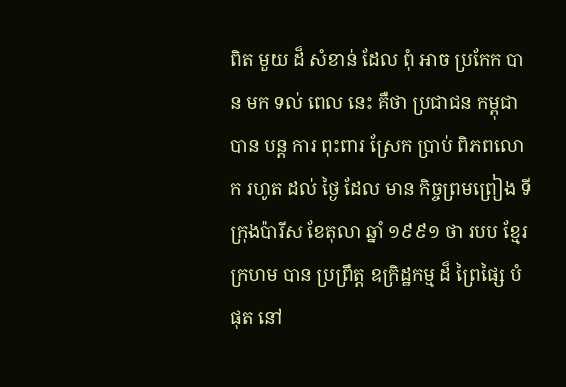ពិត មួយ ដ៏ សំខាន់ ដែល ពុំ អាច ប្រកែក បាន មក ទល់ ពេល នេះ គឺថា ប្រជាជន កម្ពុជា បាន បន្ត ការ ពុះពារ ស្រែក ប្រាប់ ពិភពលោក រហូត ដល់ ថ្ងៃ ដែល មាន កិច្ចព្រមព្រៀង ទី ក្រុងប៉ារីស ខែតុលា ឆ្នាំ ១៩៩១ ថា របប ខ្មែរក្រហម បាន ប្រព្រឹត្ត ឧក្រិដ្ឋកម្ម ដ៏ ព្រៃផ្សៃ បំផុត នៅ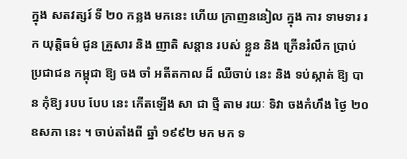ក្នុង សតវត្សរ៍ ទី ២០ កន្លង មកនេះ ហើយ ក្រាញននៀល ក្នុង ការ ទាមទារ រក យុត្តិធម៌ ជូន គ្រួសារ និង ញាតិ សន្តាន របស់ ខ្លួន និង ក្រើនរំលឹក ប្រាប់ ប្រជាជន កម្ពុជា ឱ្យ ចង ចាំ អតីតកាល ដ៏ ឈឺចាប់ នេះ និង ទប់ស្កាត់ ឱ្យ បាន កុំឱ្យ របប បែប នេះ កើតឡើង សា ជា ថ្មី តាម រយៈ ទិវា ចងកំហឹង ថ្ងៃ ២០ ឧសភា នេះ ។ ចាប់តាំងពី ឆ្នាំ ១៩៩២ មក មក ទ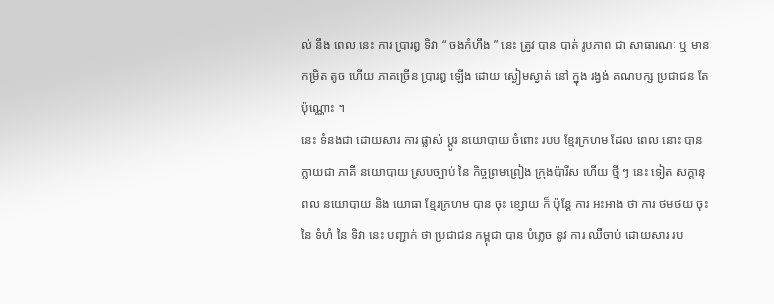ល់ នឹង ពេល នេះ ការ ប្រារឰ ទិវា “ ចងកំហឹង ” នេះ ត្រូវ បាន បាត់ រូបភាព ជា សាធារណៈ ឬ មាន កម្រិត តូច ហើយ ភាគច្រើន ប្រារឰ ឡើង ដោយ ស្ងៀមស្ងាត់ នៅ ក្នុង រង្វង់ គណបក្ស ប្រជាជន តែ ប៉ុណ្ណោះ ។
នេះ ទំនងជា ដោយសារ ការ ផ្លាស់ ប្តូរ នយោបាយ ចំពោះ របប ខ្មែរក្រហម ដែល ពេល នោះ បាន ក្លាយជា ភាគី នយោបាយ ស្របច្បាប់ នៃ កិច្ចព្រមព្រៀង ក្រុងប៉ារីស ហើយ ថ្មី ៗ នេះ ទៀត សក្តានុពល នយោបាយ និង យោធា ខ្មែរក្រហម បាន ចុះ ខ្សោយ ក៏ ប៉ុន្តែ ការ អះអាង ថា ការ ថមថយ ចុះ នៃ ទំហំ នៃ ទិវា នេះ បញ្ជាក់ ថា ប្រជាជន កម្ពុជា បាន បំភ្លេច នូវ ការ ឈឺចាប់ ដោយសារ រប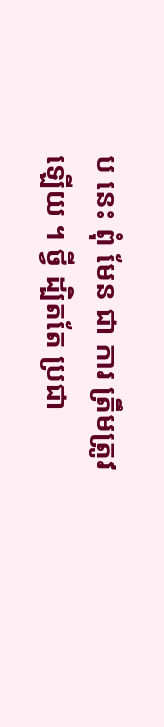ប នេះ ពុំ មែន ជា ការ ត្រឹមត្រូវ ឡើយ ។ ថ្វី ដ្បិតតែ ប្រជា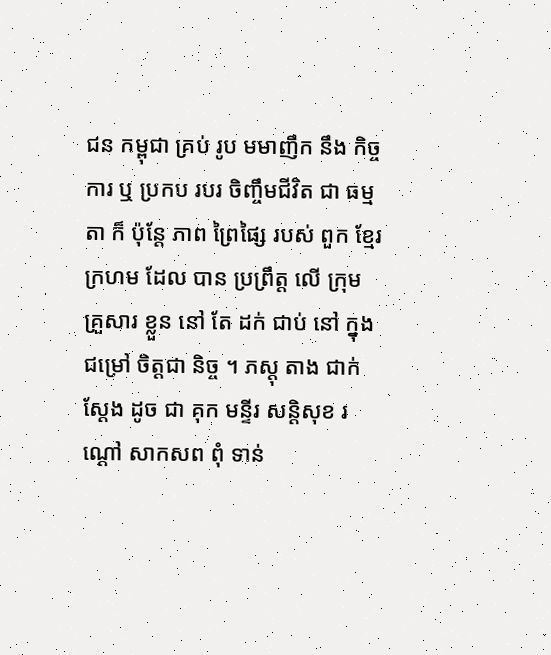ជន កម្ពុជា គ្រប់ រូប មមាញឹក នឹង កិច្ចការ ឬ ប្រកប របរ ចិញ្ចឹមជីវិត ជា ធម្មតា ក៏ ប៉ុន្តែ ភាព ព្រៃផ្សៃ របស់ ពួក ខ្មែរក្រហម ដែល បាន ប្រព្រឹត្ត លើ ក្រុម គ្រួសារ ខ្លួន នៅ តែ ដក់ ជាប់ នៅ ក្នុង ជម្រៅ ចិត្តជា និច្ច ។ ភស្តុ តាង ជាក់ស្តែង ដូច ជា គុក មន្ទីរ សន្តិសុខ រណ្តៅ សាកសព ពុំ ទាន់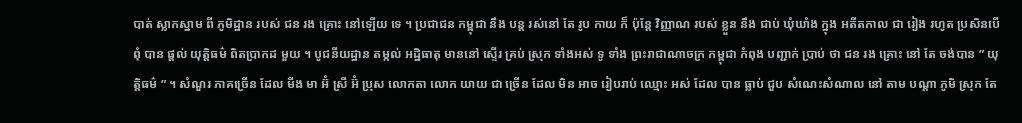បាត់ ស្លាកស្នាម ពី ភូមិដ្ឋាន របស់ ជន រង គ្រោះ នៅឡើយ ទេ ។ ប្រជាជន កម្ពុជា នឹង បន្ត រស់នៅ តែ រូប កាយ ក៏ ប៉ុន្តែ វិញ្ញាណ របស់ ខ្លួន នឹង ជាប់ ឃុំឃាំង ក្នុង អតីតកាល ជា រៀង រហូត ប្រសិនបើ ពុំ បាន ផ្តល់ យុត្តិធម៌ ពិតប្រាកដ មួយ ។ បូជនីយដ្ឋាន តម្កល់ អដ្ឋិធាតុ មាននៅ ស្ទើរ គ្រប់ ស្រុក ទាំងអស់ ទូ ទាំង ព្រះរាជាណាចក្រ កម្ពុជា កំពុង បញ្ជាក់ ប្រាប់ ថា ជន រង គ្រោះ នៅ តែ ចង់បាន ” យុត្តិធម៌ ” ។ សំណួរ ភាគច្រើន ដែល មីង មា អ៊ំ ស្រី អ៊ំ ប្រុស លោកតា លោក យាយ ជា ច្រើន ដែល មិន អាច រៀបរាប់ ឈ្មោះ អស់ ដែល បាន ធ្លាប់ ជួប សំណេះសំណាល នៅ តាម បណ្តា ភូមិ ស្រុក តែ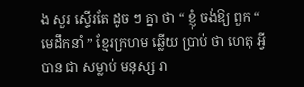ង សួរ ស្ទើរតែ ដូច ៗ គ្នា ថា “ ខ្ញុំ ចង់ឱ្យ ពួក “ មេដឹកនាំ ” ខ្មែរក្រហម ឆ្លើយ ប្រាប់ ថា ហេតុ អ្វី បាន ជា សម្លាប់ មនុស្ស រា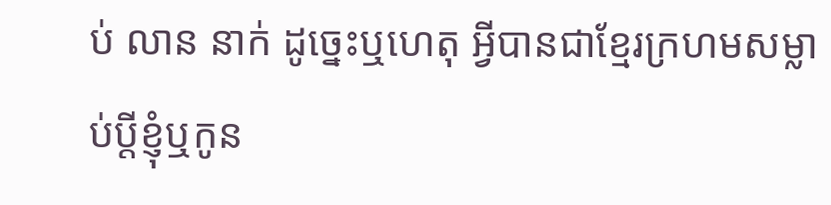ប់ លាន នាក់ ដូច្នេះឬហេតុ អ្វីបានជាខ្មែរក្រហមសម្លាប់ប្តីខ្ញុំឬកូន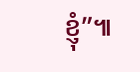ខ្ញុំ”៕